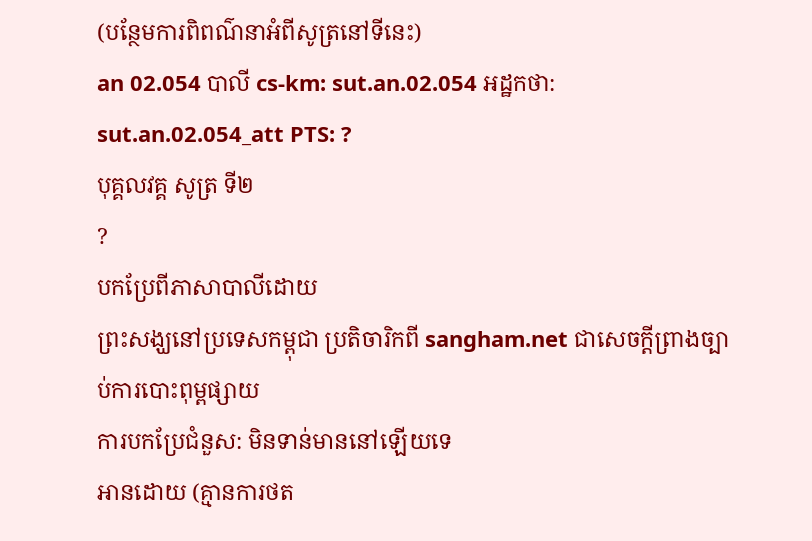(បន្ថែមការពិពណ៌នាអំពីសូត្រនៅទីនេះ)
an 02.054 បាលី cs-km: sut.an.02.054 អដ្ឋកថា: sut.an.02.054_att PTS: ?
បុគ្គលវគ្គ សូត្រ ទី២
?
បកប្រែពីភាសាបាលីដោយ
ព្រះសង្ឃនៅប្រទេសកម្ពុជា ប្រតិចារិកពី sangham.net ជាសេចក្តីព្រាងច្បាប់ការបោះពុម្ពផ្សាយ
ការបកប្រែជំនួស: មិនទាន់មាននៅឡើយទេ
អានដោយ (គ្មានការថត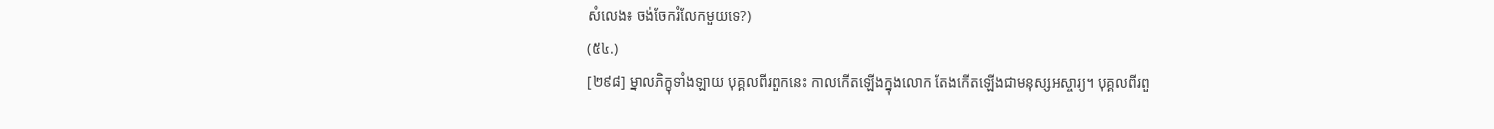សំលេង៖ ចង់ចែករំលែកមួយទេ?)
(៥៤.)
[២៩៨] ម្នាលភិក្ខុទាំងឡាយ បុគ្គលពីរពួកនេះ កាលកើតឡើងក្នុងលោក តែងកើតឡើងជាមនុស្សអស្ចារ្យ។ បុគ្គលពីរពួ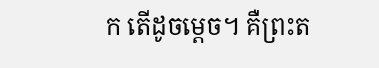ក តើដូចម្តេច។ គឺព្រះត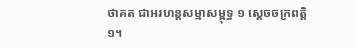ថាគត ជាអរហន្តសម្មាសម្ពុទ្ធ ១ ស្តេចចក្រពត្តិ ១។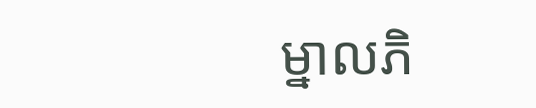ម្នាលភិ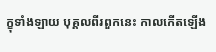ក្ខុទាំងឡាយ បុគ្គលពីរពួកនេះ កាលកើតឡើង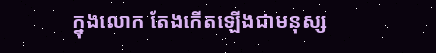ក្នុងលោក តែងកើតឡើងជាមនុស្ស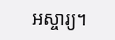អស្ចារ្យ។